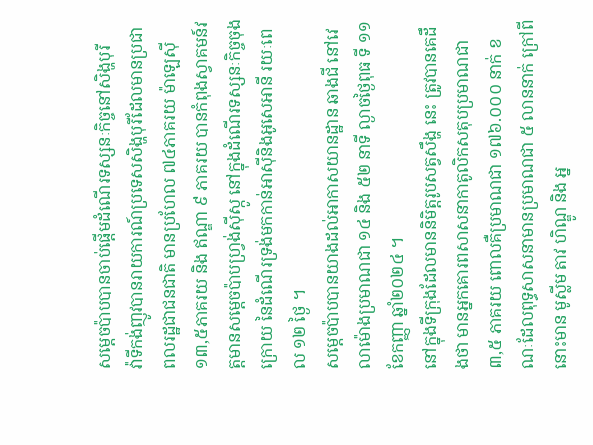សម្តេចប៉ាបបានចាប់ផ្តើមដំណើរទស្សនៈកិច្ចនៅសិង្ហបុរី
វ៉ាទីកង់ញូវបានរាយការណ៍ប្រទេសសិង្ហបុរីដែលមានប្រជាពលរដ្ឋជាជនជាតិ មានប្រហែល ៧៤ភាគរយ ម៉ាឡេស៊ី ១៣,៥ភាគរយ និង ឥណ្ឌា ៩ ភាគរយ បានកំពុងស្វាគមន៍វត្តមានសម្តេចប៉ាបហ្រ្វង់ស៊ីស្កូ នៅក្នុងដំណើរទស្សនៈកិច្ចចុងក្រោយ នៃដំណើរទ្រង់មកកាន់អាស៊ីនិងអូសេអានី រយៈពេល ១២ ថ្ងៃ ។
សម្តេចប៉ាបបានយាងដល់អាកាសយានដ្ឋាន ឆាងជី នៅវេលាម៉ោងប្រមាណជា ១៤ និង ៥២ នាទី ល្ងាចថ្ងៃពុធ ទី ១១ ខែកញ្ញា ឆ្នាំ២០២៤ ។
នៅក្នុងទីក្រុងដែលមាននិមិត្តរូបសត្វសឹង្ហ នេះ ត្រូវបានគេដឹងថា មានអ្នកគោរពសាសនាកាតូលិកសតុបប្រមាណជា ៣,៥ ភាគរយ ពោលគឺប្រមាណជា ១៧៦.០០០ នាក់ ខណៈដែលពុទ្ធសាសនាមានប្រមាណជា ៥ លាននាក់ ក្រៅពីនោះមាន មូស្លីម តាវ ហិណ្ឌូ និង អ្ន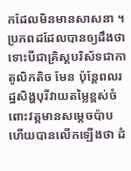កដែលមិនមានសាសនា ។
ប្រភពដដែលបានឲ្យដឹងថា ទោះបីជាគ្រិស្តបរិស័ទជាកាតូលិកតិច មែន ប៉ុន្តែពលរដ្ឋសិង្ហបុរីវាយតម្លៃខ្ពស់ចំពោះវត្តមានសម្តេចប៉ាប ហើយបានលើកឡើងថា ដំ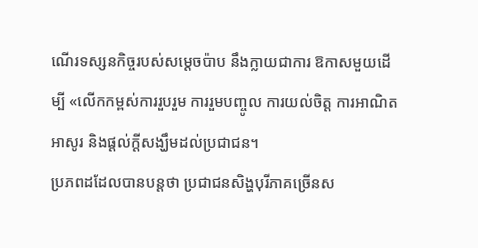ណើរទស្សនកិច្ចរបស់សម្តេចប៉ាប នឹងក្លាយជាការ ឱកាសមួយដើម្បី «លើកកម្ពស់ការរួបរួម ការរួមបញ្ចូល ការយល់ចិត្ត ការអាណិតអាសូរ និងផ្តល់ក្តីសង្ឃឹមដល់ប្រជាជន។
ប្រភពដដែលបានបន្តថា ប្រជាជនសិង្ហបុរីភាគច្រើនស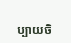ប្បាយចិ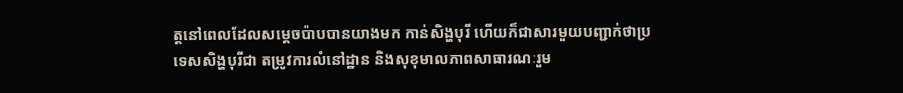ត្តនៅពេលដែលសម្តេចប៉ាបបានយាងមក កាន់សិង្ហបុរី ហើយក៏ជាសារមួយបញ្ជាក់ថាប្រទេសសិង្ហបុរីជា តម្រូវការលំនៅដ្ឋាន និងសុខុមាលភាពសាធារណៈរួម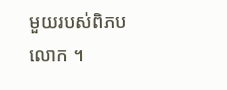មួយរបស់ពិភបលោក ។